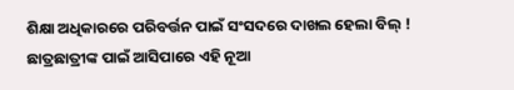ଶିକ୍ଷା ଅଧିକାରରେ ପରିବର୍ତ୍ତନ ପାଇଁ ସଂସଦରେ ଦାଖଲ ହେଲା ବିଲ୍ ! ଛାତ୍ରଛାତ୍ରୀଙ୍କ ପାଇଁ ଆସିପାରେ ଏହି ନୂଆ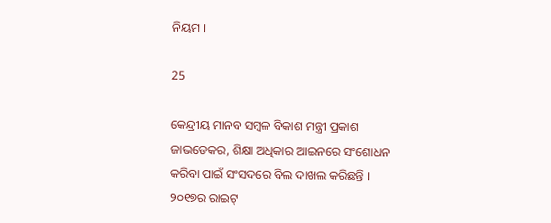ନିୟମ ।

25

କେନ୍ଦ୍ରୀୟ ମାନବ ସମ୍ବଳ ବିକାଶ ମନ୍ତ୍ରୀ ପ୍ରକାଶ ଜାଭଡେକର, ଶିକ୍ଷା ଅଧିକାର ଆଇନରେ ସଂଶୋଧନ କରିବା ପାଇଁ ସଂସଦରେ ବିଲ ଦାଖଲ କରିଛନ୍ତି । ୨୦୧୭ର ରାଇଟ୍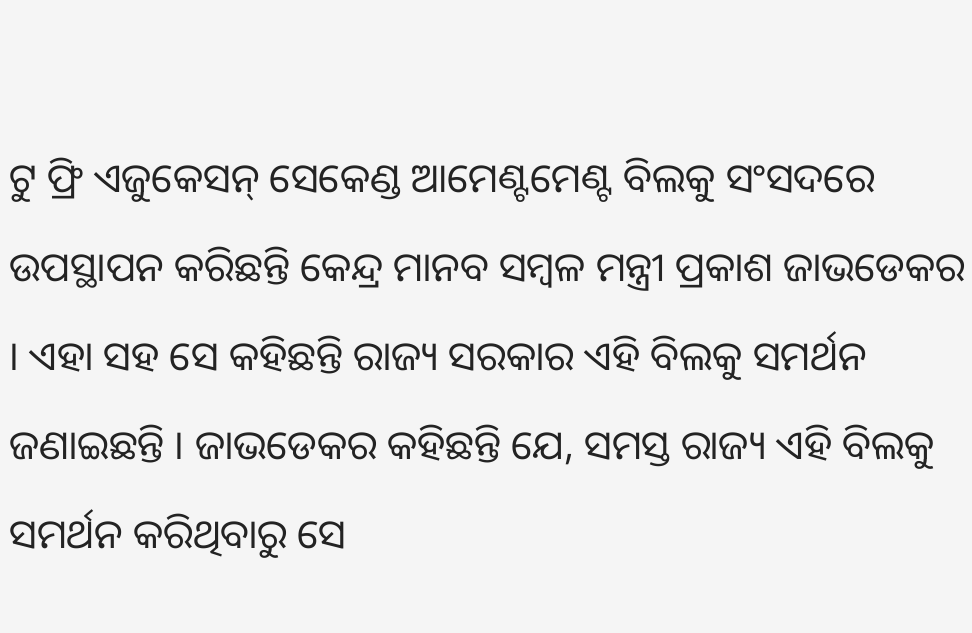ଟୁ ଫ୍ରି ଏଜୁକେସନ୍ ସେକେଣ୍ଡ ଆମେଣ୍ଟମେଣ୍ଟ ବିଲକୁ ସଂସଦରେ ଉପସ୍ଥାପନ କରିଛନ୍ତି କେନ୍ଦ୍ର ମାନବ ସମ୍ବଳ ମନ୍ତ୍ରୀ ପ୍ରକାଶ ଜାଭଡେକର । ଏହା ସହ ସେ କହିଛନ୍ତି ରାଜ୍ୟ ସରକାର ଏହି ବିଲକୁ ସମର୍ଥନ ଜଣାଇଛନ୍ତି । ଜାଭଡେକର କହିଛନ୍ତି ଯେ, ସମସ୍ତ ରାଜ୍ୟ ଏହି ବିଲକୁ ସମର୍ଥନ କରିଥିବାରୁ ସେ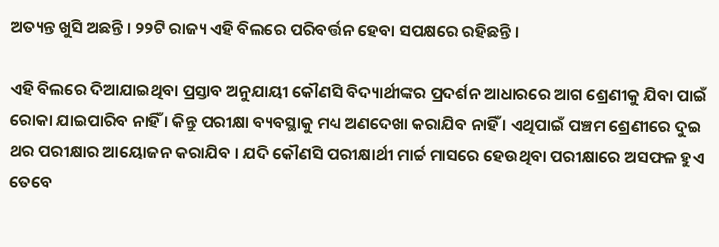ଅତ୍ୟନ୍ତ ଖୁସି ଅଛନ୍ତି । ୨୨ଟି ରାଜ୍ୟ ଏହି ବିଲରେ ପରିବର୍ତ୍ତନ ହେବା ସପକ୍ଷରେ ରହିଛନ୍ତି ।

ଏହି ବିଲରେ ଦିଆଯାଇଥିବା ପ୍ରସ୍ତାବ ଅନୁଯାୟୀ କୌଣସି ବିଦ୍ୟାର୍ଥୀଙ୍କର ପ୍ରଦର୍ଶନ ଆଧାରରେ ଆଗ ଶ୍ରେଣୀକୁ ଯିବା ପାଇଁ ରୋକା ଯାଇପାରିବ ନାହିଁ । କିନ୍ତୁ ପରୀକ୍ଷା ବ୍ୟବସ୍ଥାକୁ ମଧ୍ୟ ଅଣଦେଖା କରାଯିବ ନାହିଁ । ଏଥିପାଇଁ ପଞ୍ଚମ ଶ୍ରେଣୀରେ ଦୁଇ ଥର ପରୀକ୍ଷାର ଆୟୋଜନ କରାଯିବ । ଯଦି କୌଣସି ପରୀକ୍ଷାର୍ଥୀ ମାର୍ଚ୍ଚ ମାସରେ ହେଉଥିବା ପରୀକ୍ଷାରେ ଅସଫଳ ହୁଏ ତେବେ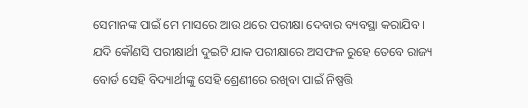ସେମାନଙ୍କ ପାଇଁ ମେ ମାସରେ ଆଉ ଥରେ ପରୀକ୍ଷା ଦେବାର ବ୍ୟବସ୍ଥା କରାଯିବ । ଯଦି କୌଣସି ପରୀକ୍ଷାର୍ଥୀ ଦୁଇଟି ଯାକ ପରୀକ୍ଷାରେ ଅସଫଳ ରୁହେ ତେବେ ରାଜ୍ୟ ବୋର୍ଡ ସେହି ବିଦ୍ୟାର୍ଥୀଙ୍କୁ ସେହି ଶ୍ରେଣୀରେ ରଖିବା ପାଇଁ ନିଷ୍ପତ୍ତି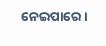ନେଇପାରେ ।